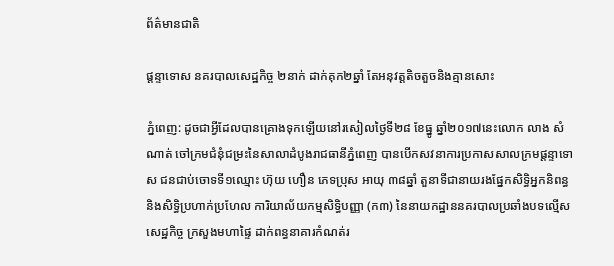ព័ត៌មានជាតិ

ផ្តន្ទាទោស នគរបាលសេដ្ឋកិច្ច ២នាក់ ដាក់គុក២ឆ្នាំ តែអនុវត្តតិចតួចនិងគ្មានសោះ

ភ្នំពេញ: ដូចជាអ្វីដែលបានគ្រោងទុកឡើយនៅរសៀលថ្ងៃទី២៨ ខែធ្នូ ឆ្នាំ២០១៧នេះលោក លាង សំណាត់ ចៅក្រមជំនុំជម្រះនៃសាលាដំបូងរាជធានីភ្នំពេញ បានបើកសវនាការប្រកាសសាលក្រមផ្តន្ទាទោស ជនជាប់ចោទទី១ឈ្មោះ ហ៊ុយ ហឿន ភេទប្រុស អាយុ ៣៨ឆ្នាំ តួនាទីជានាយរងផ្នែកសិទ្ធិអ្នកនិពន្ធ និងសិទ្ធិប្រហាក់ប្រហែល ការិយាល័យកម្មសិទ្ធិបញ្ញា (ក៣) នៃនាយកដ្ឋាននគរបាលប្រឆាំងបទល្មើស សេដ្ឋកិច្ច ក្រសួងមហាផ្ទៃ ដាក់ពន្ធនាគារកំណត់រ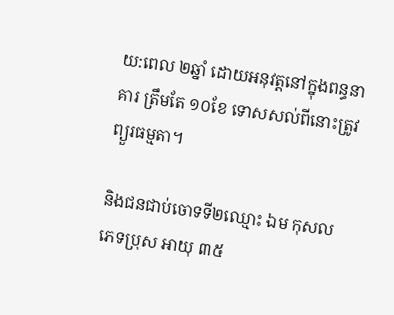យ:ពេល ២ឆ្នាំ ដោយអនុវត្តនៅក្នុងពន្ធនាគារ ត្រឹមតែ ១០ខែ ទោសសល់ពីនោះត្រូវព្យួរធម្មតា។

និងជនជាប់ចោទទី២ឈ្មោះ ឯម កុសល ភេទប្រុស អាយុ ៣៥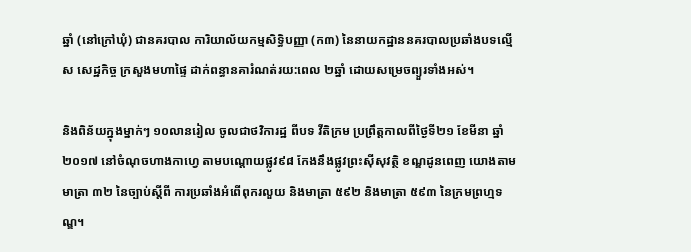ឆ្នាំ (នៅក្រៅឃុំ) ជានគរបាល ការិយាល័យកម្មសិទ្ធិបញ្ញា (ក៣) នៃនាយកដ្ឋាននគរបាលប្រឆាំងបទល្មើស សេដ្ឋកិច្ច ក្រសួងមហាផ្ទៃ ដាក់ពន្ធានគារំណត់រយ:ពេល ២ឆ្នាំ ដោយសម្រេចព្យួរទាំងអស់។

និងពិន័យក្នុងម្នាក់ៗ ១០លានរៀល ចូលជាថវិការដ្ឋ ពីបទ វីតិក្រម ប្រព្រឹត្តកាលពីថ្ងៃទី២១ ខែមីនា ឆ្នាំ២០១៧ នៅចំណុចហាងកាហ្វេ តាមបណ្តោយផ្លូវ៩៨ កែងនឹងផ្លូវព្រះស៊ីសុវត្ថិ ខណ្ឌដូនពេញ យោងតាមមាត្រា ៣២ នៃច្បាប់ស្តីពី ការប្រឆាំងអំពើពុករលួយ និងមាត្រា ៥៩២ និងមាត្រា ៥៩៣ នៃក្រមព្រហ្មទណ្ឌ។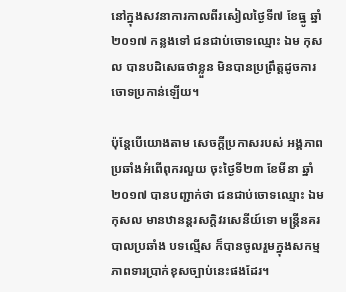នៅក្នុងសវនាការកាលពីរសៀលថ្ងៃទី៧ ខែធ្នូ ឆ្នាំ២០១៧ កន្លងទៅ ជនជាប់ចោទឈ្មោះ ឯម កុសល បានបដិសេធថាខ្លួន មិនបានប្រព្រឹត្តដូចការចោទប្រកាន់ឡើយ។

ប៉ុន្តែបើយោងតាម សេចក្តីប្រកាសរបស់ អង្គភាពប្រឆាំងអំពើពុករលួយ ចុះថ្ងៃទី២៣ ខែមីនា ឆ្នាំ២០១៧ បានបញ្ជាក់ថា ជនជាប់ចោទឈ្មោះ ឯម កុសល មានឋានន្តរសក្តិវរសេនីយ៍ទោ មន្រ្តីនគរបាលប្រឆាំង បទល្មើស ក៏បានចូលរួមក្នុងសកម្មភាពទារប្រាក់ខុសច្បាប់នេះផងដែរ។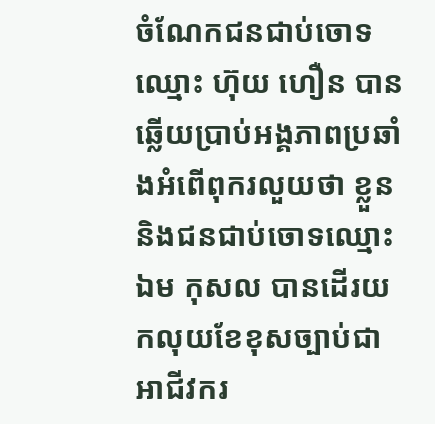ចំណែកជនជាប់ចោទឈ្មោះ ហ៊ុយ ហឿន បានឆ្លើយប្រាប់អង្គភាពប្រឆាំងអំពើពុករលួយថា ខ្លួន និងជនជាប់ចោទឈ្មោះ ឯម កុសល បានដើរយកលុយខែខុសច្បាប់ជាអាជីវករ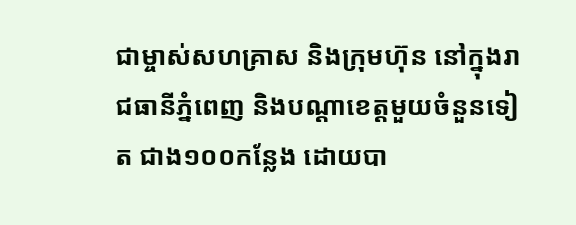ជាម្ចាស់សហគ្រាស និងក្រុមហ៊ុន នៅក្នុងរាជធានីភ្នំពេញ និងបណ្ដាខេត្តមួយចំនួនទៀត ជាង១០០កន្លែង ដោយបា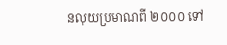នលុយប្រមាណពី ២០០០ ទៅ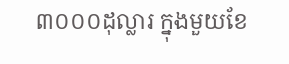៣០០០ដុល្លារ ក្នុងមួយខែ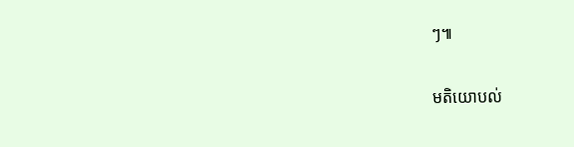ៗ៕

មតិយោបល់